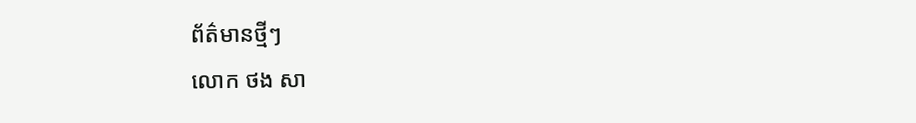ព័ត៌មានថ្មីៗ
លោក ថង សា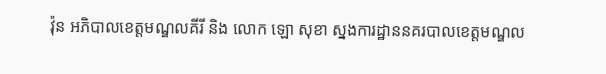វ៉ុន អភិបាលខេត្តមណ្ឌលគីរី និង លោក ឡោ សុខា ស្នងការដ្ឋាននគរបាលខេត្តមណ្ឌល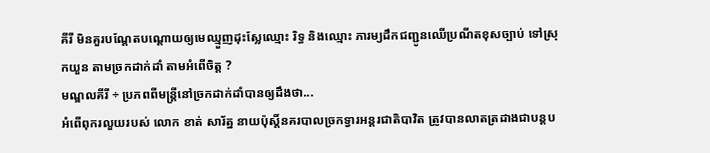គីរី មិនគួរបណ្តែតបណ្តោយឲ្យមេឈ្មួញដុះស្លែឈ្មោះ រិទ្ធ និងឈ្មោះ ភារម្យដឹកជញ្ជូនឈើប្រណីតខុសច្បាប់ ទៅស្រុកយួន តាមច្រកដាក់ដាំ តាមអំពើចិត្ត ?
មណ្ឌលគីរី ÷ ប្រភពពីមន្ត្រីនៅច្រកដាក់ដាំបានឲ្យដឹងថា...
អំពេីពុករលួយរបស់ លោក ខាត់ សារ័ត្ន នាយប៉ុស្តិ៍នគរបាលច្រកទ្វារអន្តរជាតិបាវិត ត្រូវបានលាតត្រដាងជាបន្តប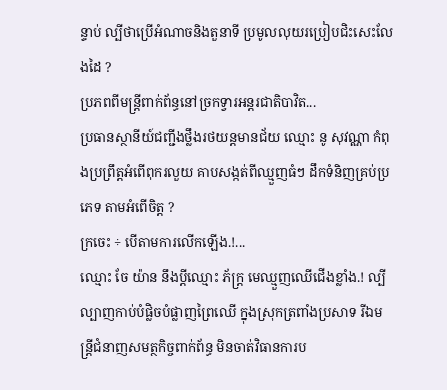ន្ទាប់ ល្បីថាប្រើអំណាចនិងតួនាទី ប្រមូលលុយរប្រៀបជិះសេះលែងដៃ ?
ប្រភពពីមន្ត្រីពាក់ព័ន្ធនៅច្រកទ្វារអន្តរជាតិបាវិត...
ប្រធានស្ថានីយ៍ជញ្ជីងថ្លឹងរថយន្តមានជ័យ ឈ្មោះ នូ សុវណ្ណា កំពុងប្រព្រឹត្តអំពើពុករលួយ គាបសង្កត់ពីឈ្មួញធំៗ ដឹកទំនិញគ្រប់ប្រភេទ តាមអំពើចិត្ត ?
ក្រចេះ ÷ បេីតាមការលើកឡើង.!...
ឈ្មោះ ចែ យ៉ាន នឹងប្ដីឈ្មោះ ភ័ក្ត្រ មេឈ្មួញឈើជើងខ្លាំង.! ល្បីល្បាញកាប់បំផ្លិចបំផ្លាញព្រៃឈើ ក្នុងស្រុកត្រពាំងប្រសាទ រីឯមន្ត្រីជំនាញសមត្ថកិច្ចពាក់ព័ន្ធ មិនចាត់វិធានការប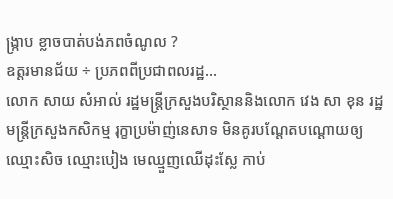ង្ក្រាប ខ្លាចបាត់បង់ភពចំណូល ?
ឧត្ដរមានជ័យ ÷ ប្រភពពីប្រជាពលរដ្ឋ...
លោក សាយ សំអាល់ រដ្ឋមន្ត្រីក្រសួងបរិស្ថាននិងលោក វេង សា ខុន រដ្ឋមន្ត្រីក្រសួងកសិកម្ម រុក្ខាប្រម៉ាញ់នេសាទ មិនគូរបណ្តែតបណ្តោយឲ្យឈ្មោះសិច ឈ្មោះបៀង មេឈ្មួញឈើដុះស្លែ កាប់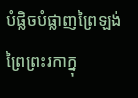បំផ្លិចបំផ្លាញព្រៃឡង់ ព្រៃព្រះរកាក្នុ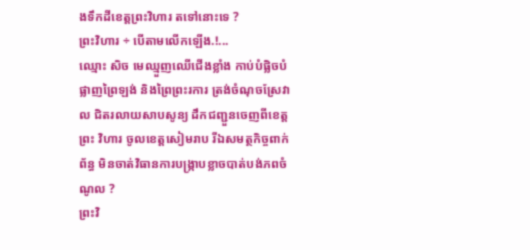ងទឹកដីខេត្តព្រះវិហារ តទៅនោះទេ ?
ព្រះវិហារ ÷ បើតាមលើកឡើង.!...
ឈ្មោះ សិច មេឈ្មួញឈើជើងខ្លាំង កាប់បំផ្លិចបំផ្លាញព្រៃឡង់ និងព្រៃព្រះរការ ត្រង់ចំណុចស្រែវាល ជិតរលាយសាបសូន្យ ដឹកជញ្ជួនចេញពីខេត្តព្រះ វិហារ ចូលខេត្តសៀមរាប រីឯសមត្ថកិច្ចពាក់ព័ន្ធ មិនចាត់វិធានការបង្ក្រាបខ្លាចបាត់បង់ភពចំណូល ?
ព្រះវិ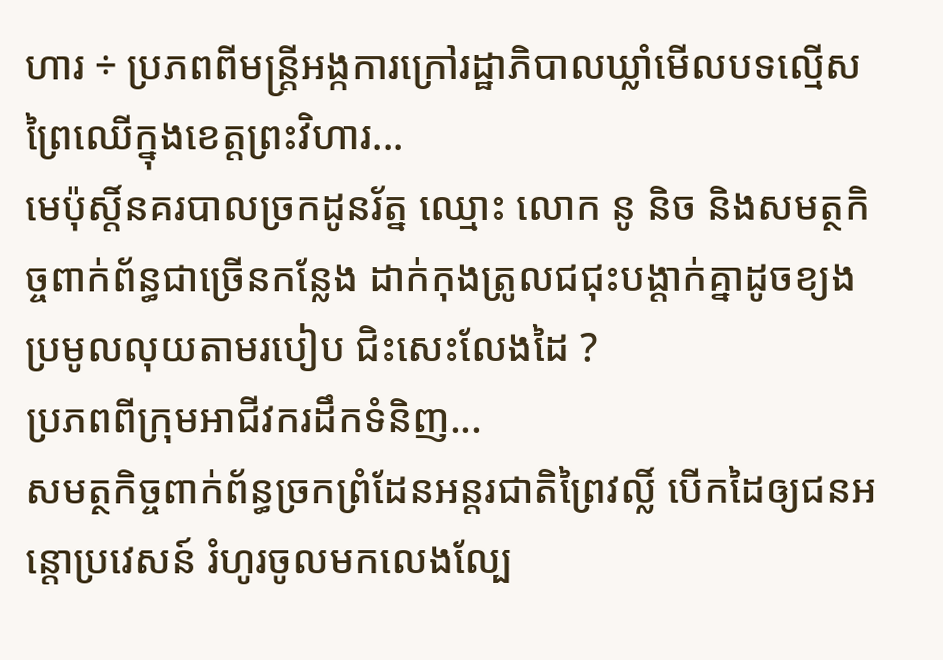ហារ ÷ ប្រភពពីមន្ត្រីអង្កការក្រៅរដ្ឋាភិបាលឃ្លាំមើលបទល្មើសព្រៃឈើក្នុងខេត្តព្រះវិហារ...
មេប៉ុស្តិ៍នគរបាលច្រកដូនរ័ត្ន ឈ្មោះ លោក នូ និច និងសមត្ថកិច្ចពាក់ព័ន្ធជាច្រើនកន្លែង ដាក់កុងត្រូលជជុះបង្ដាក់គ្នាដូចខ្យង ប្រមូលលុយតាមរបៀប ជិះសេះលែងដៃ ?
ប្រភពពីក្រុមអាជីវករដឹកទំនិញ...
សមត្ថកិច្ចពាក់ព័ន្ធច្រកព្រំដែនអន្តរជាតិព្រៃវល្លិ៍ បើកដៃឲ្យជនអន្តោប្រវេសន៍ រំហូរចូលមកលេងល្បែ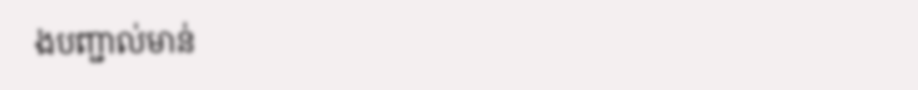ងបញ្ជាល់មាន់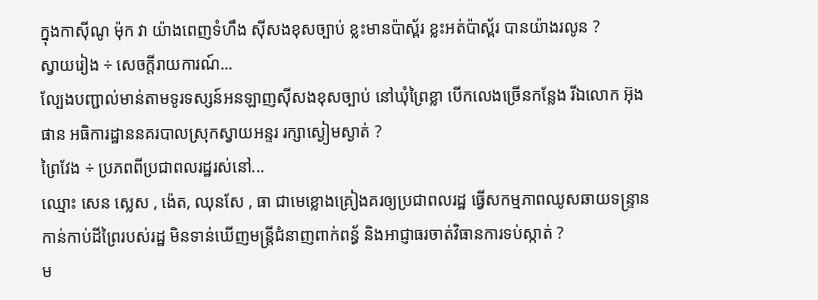ក្នុងកាស៊ីណូ ម៉ុក វា យ៉ាងពេញទំហឹង ស៊ីសងខុសច្បាប់ ខ្លះមានប៉ាស្ព័រ ខ្លះអត់ប៉ាស្ព័រ បានយ៉ាងរលូន ?
ស្វាយរៀង ÷ សេចក្តីរាយការណ៍...
ល្បែងបញ្ជាល់មាន់តាមទូរទស្សន៍អនឡាញស៊ីសងខុសច្បាប់ នៅឃុំព្រៃខ្លា បើកលេងច្រើនកន្លែង រីឯលោក អ៊ុង ផាន អធិការដ្ឋាននគរបាលស្រុកស្វាយអន្ទរ រក្សាស្ងៀមស្ងាត់ ?
ព្រៃវែង ÷ ប្រភពពីប្រជាពលរដ្ឋរស់នៅ...
ឈ្មោះ សេន ស្លេស , ង៉េត, ឈុនសែ , ធា ជាមេខ្លោងគ្រៀងគរឲ្យប្រជាពលរដ្ឋ ធ្វើសកម្មភាពឈូសឆាយទន្ទ្រានកាន់កាប់ដីព្រៃរបស់រដ្ឋ មិនទាន់ឃើញមន្ត្រីជំនាញពាក់ពន្ធ័ និងអាជ្ញាធរចាត់វិធានការទប់ស្កាត់ ?
ម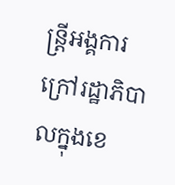ន្ត្រីអង្គការក្រៅរដ្ឋាភិបាលក្នុងខេ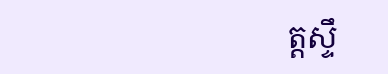ត្តស្ទឹ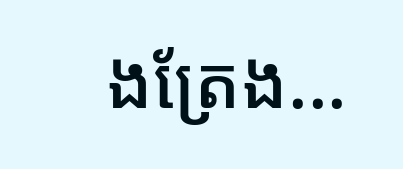ងត្រែង...